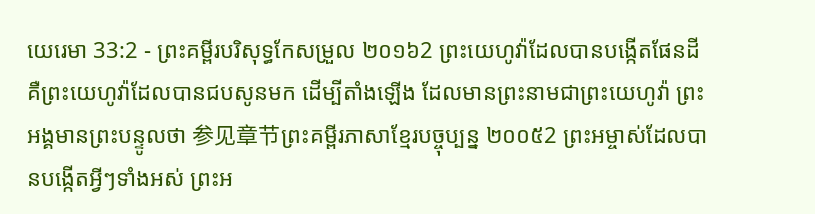យេរេមា 33:2 - ព្រះគម្ពីរបរិសុទ្ធកែសម្រួល ២០១៦2 ព្រះយេហូវ៉ាដែលបានបង្កើតផែនដី គឺព្រះយេហូវ៉ាដែលបានជបសូនមក ដើម្បីតាំងឡើង ដែលមានព្រះនាមជាព្រះយេហូវ៉ា ព្រះអង្គមានព្រះបន្ទូលថា 参见章节ព្រះគម្ពីរភាសាខ្មែរបច្ចុប្បន្ន ២០០៥2 ព្រះអម្ចាស់ដែលបានបង្កើតអ្វីៗទាំងអស់ ព្រះអ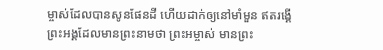ម្ចាស់ដែលបានសូនផែនដី ហើយដាក់ឲ្យនៅមាំមួន ឥតរង្គើ ព្រះអង្គដែលមានព្រះនាមថា ព្រះអម្ចាស់ មានព្រះ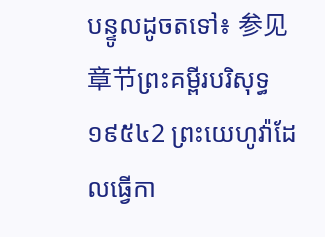បន្ទូលដូចតទៅ៖ 参见章节ព្រះគម្ពីរបរិសុទ្ធ ១៩៥៤2 ព្រះយេហូវ៉ាដែលធ្វើកា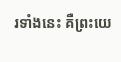រទាំងនេះ គឺព្រះយេ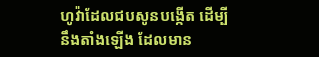ហូវ៉ាដែលជបសូនបង្កើត ដើម្បីនឹងតាំងឡើង ដែលមាន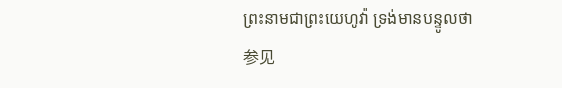ព្រះនាមជាព្រះយេហូវ៉ា ទ្រង់មានបន្ទូលថា 参见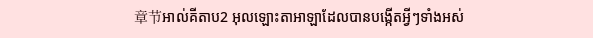章节អាល់គីតាប2 អុលឡោះតាអាឡាដែលបានបង្កើតអ្វីៗទាំងអស់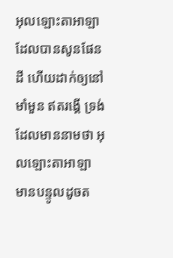អុលឡោះតាអាឡាដែលបានសូនផែនដី ហើយដាក់ឲ្យនៅមាំមួន ឥតរង្គើ ទ្រង់ដែលមាននាមថា អុលឡោះតាអាឡា មានបន្ទូលដូចត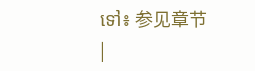ទៅ៖ 参见章节 |